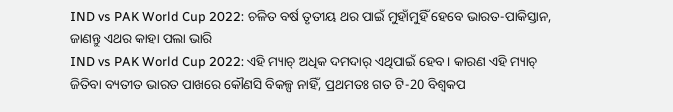IND vs PAK World Cup 2022: ଚଳିତ ବର୍ଷ ତୃତୀୟ ଥର ପାଇଁ ମୁହାଁମୁହିଁ ହେବେ ଭାରତ-ପାକିସ୍ତାନ, ଜାଣନ୍ତୁ ଏଥର କାହା ପଲା ଭାରି
IND vs PAK World Cup 2022: ଏହି ମ୍ୟାଚ୍ ଅଧିକ ଦମଦାର୍ ଏଥିପାଇଁ ହେବ । କାରଣ ଏହି ମ୍ୟାଚ୍ ଜିତିବା ବ୍ୟତୀତ ଭାରତ ପାଖରେ କୌଣସି ବିକଳ୍ପ ନାହିଁ, ପ୍ରଥମତଃ ଗତ ଟି-20 ବିଶ୍ୱକପ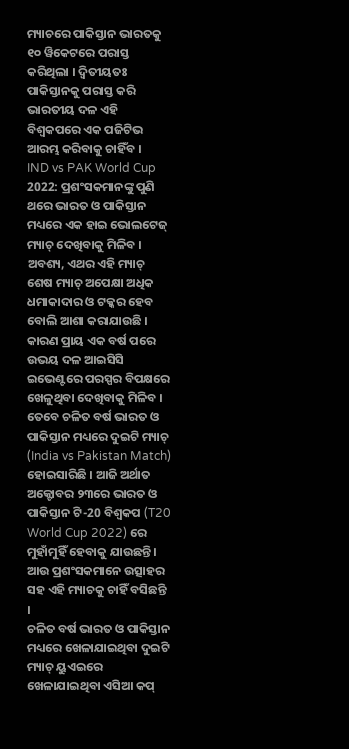ମ୍ୟାଚରେ ପାକିସ୍ତାନ ଭାରତକୁ ୧୦ ୱିକେଟରେ ପରାସ୍ତ କରିଥିଲା । ଦ୍ୱିତୀୟତଃ ପାକିସ୍ତାନକୁ ପରାସ୍ତ କରି ଭାରତୀୟ ଦଳ ଏହି ବିଶ୍ୱକପରେ ଏକ ପଜିଟିଭ ଆରମ୍ଭ କରିବାକୁ ଚାହିଁବ ।
IND vs PAK World Cup 2022: ପ୍ରଶଂସକମାନଙ୍କୁ ପୁଣି ଥରେ ଭାରତ ଓ ପାକିସ୍ତାନ ମଧ୍ୟରେ ଏକ ହାଇ ଭୋଲଟେଜ୍ ମ୍ୟାଚ୍ ଦେଖିବାକୁ ମିଳିବ । ଅବଶ୍ୟ, ଏଥର ଏହି ମ୍ୟାଚ୍ ଶେଷ ମ୍ୟାଚ୍ ଅପେକ୍ଷା ଅଧିକ ଧମାକାଦାର ଓ ଟକ୍କର ହେବ ବୋଲି ଆଶା କରାଯାଉଛି । କାରଣ ପ୍ରାୟ ଏକ ବର୍ଷ ପରେ ଉଭୟ ଦଳ ଆଇସିସି ଇଭେଣ୍ଟରେ ପରସ୍ପର ବିପକ୍ଷରେ ଖେଳୁଥିବା ଦେଖିବାକୁ ମିଳିବ । ତେବେ ଚଳିତ ବର୍ଷ ଭାରତ ଓ ପାକିସ୍ତାନ ମଧ୍ୟରେ ଦୁଇଟି ମ୍ୟାଚ୍ (India vs Pakistan Match) ହୋଇସାରିଛି । ଆଜି ଅର୍ଥାତ ଅକ୍ଟୋବର ୨୩ରେ ଭାରତ ଓ ପାକିସ୍ତାନ ଟି-20 ବିଶ୍ୱକପ (T20 World Cup 2022) ରେ ମୁହାଁମୁହିଁ ହେବାକୁ ଯାଉଛନ୍ତି । ଆଉ ପ୍ରଶଂସକମାନେ ଉତ୍ସାହର ସହ ଏହି ମ୍ୟାଚକୁ ଚାହିଁ ବସିଛନ୍ତି ।
ଚଳିତ ବର୍ଷ ଭାରତ ଓ ପାକିସ୍ତାନ ମଧ୍ୟରେ ଖେଳାଯାଇଥିବା ଦୁଇଟି ମ୍ୟାଚ୍ ୟୁଏଇରେ ଖେଳାଯାଇଥିବା ଏସିଆ କପ୍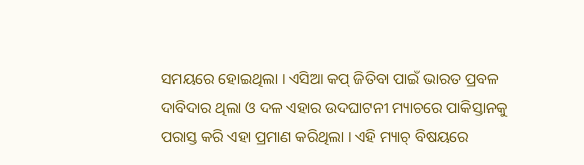ସମୟରେ ହୋଇଥିଲା । ଏସିଆ କପ୍ ଜିତିବା ପାଇଁ ଭାରତ ପ୍ରବଳ ଦାବିଦାର ଥିଲା ଓ ଦଳ ଏହାର ଉଦଘାଟନୀ ମ୍ୟାଚରେ ପାକିସ୍ତାନକୁ ପରାସ୍ତ କରି ଏହା ପ୍ରମାଣ କରିଥିଲା । ଏହି ମ୍ୟାଚ୍ ବିଷୟରେ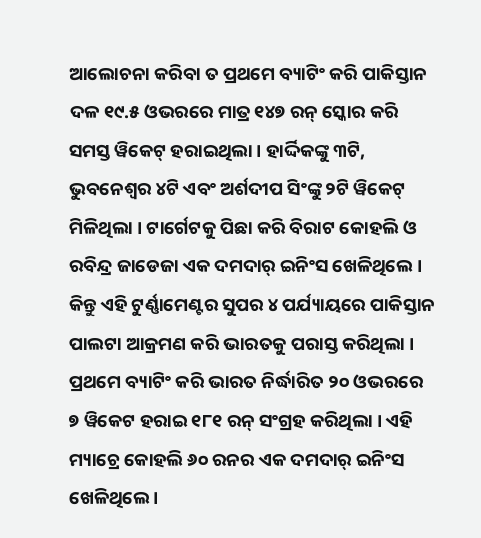ଆଲୋଚନା କରିବା ତ ପ୍ରଥମେ ବ୍ୟାଟିଂ କରି ପାକିସ୍ତାନ ଦଳ ୧୯.୫ ଓଭରରେ ମାତ୍ର ୧୪୭ ରନ୍ ସ୍କୋର କରି ସମସ୍ତ ୱିକେଟ୍ ହରାଇଥିଲା । ହାର୍ଦ୍ଦିକଙ୍କୁ ୩ଟି, ଭୁବନେଶ୍ୱର ୪ଟି ଏବଂ ଅର୍ଶଦୀପ ସିଂଙ୍କୁ ୨ଟି ୱିକେଟ୍ ମିଳିଥିଲା । ଟାର୍ଗେଟକୁ ପିଛା କରି ବିରାଟ କୋହଲି ଓ ରବିନ୍ଦ୍ର ଜାଡେଜା ଏକ ଦମଦାର୍ ଇନିଂସ ଖେଳିଥିଲେ ।
କିନ୍ତୁ ଏହି ଟୁର୍ଣ୍ଣାମେଣ୍ଟର ସୁପର ୪ ପର୍ଯ୍ୟାୟରେ ପାକିସ୍ତାନ ପାଲଟା ଆକ୍ରମଣ କରି ଭାରତକୁ ପରାସ୍ତ କରିଥିଲା । ପ୍ରଥମେ ବ୍ୟାଟିଂ କରି ଭାରତ ନିର୍ଦ୍ଧାରିତ ୨୦ ଓଭରରେ ୭ ୱିକେଟ ହରାଇ ୧୮୧ ରନ୍ ସଂଗ୍ରହ କରିଥିଲା । ଏହି ମ୍ୟାଚ୍ରେ କୋହଲି ୬୦ ରନର ଏକ ଦମଦାର୍ ଇନିଂସ ଖେଳିଥିଲେ ।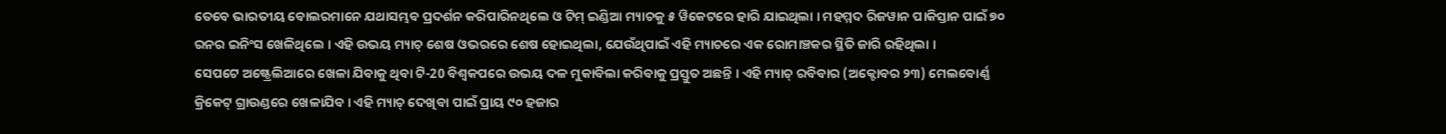ତେବେ ଭାରତୀୟ ବୋଲରମାନେ ଯଥାସମ୍ଭବ ପ୍ରଦର୍ଶନ କରିପାରିନଥିଲେ ଓ ଟିମ୍ ଇଣ୍ଡିଆ ମ୍ୟାଚକୁ ୫ ୱିକେଟରେ ହାରି ଯାଇଥିଲା । ମହମ୍ମଦ ରିଜୱାନ ପାକିସ୍ତାନ ପାଇଁ ୭୦ ରନର ଇନିଂସ ଖେଳିଥିଲେ । ଏହି ଉଭୟ ମ୍ୟାଚ୍ ଶେଷ ଓଭରରେ ଶେଷ ହୋଇଥିଲା, ଯେଉଁଥିପାଇଁ ଏହି ମ୍ୟାଚରେ ଏକ ରୋମାଞ୍ଚକର ସ୍ଥିତି ଜାରି ରହିଥିଲା ।
ସେପଟେ ଅଷ୍ଟ୍ରେଲିଆରେ ଖେଳା ଯିବାକୁ ଥିବା ଟି-20 ବିଶ୍ୱକପରେ ଉଭୟ ଦଳ ମୁକାବିଲା କରିବାକୁ ପ୍ରସ୍ତୁତ ଅଛନ୍ତି । ଏହି ମ୍ୟାଚ୍ ରବିବାର (ଅକ୍ଟୋବର ୨୩) ମେଲବୋର୍ଣ୍ଣ କ୍ରିକେଟ୍ ଗ୍ରାଉଣ୍ଡରେ ଖେଳାଯିବ । ଏହି ମ୍ୟାଚ୍ ଦେଖିବା ପାଇଁ ପ୍ରାୟ ୯୦ ହଜାର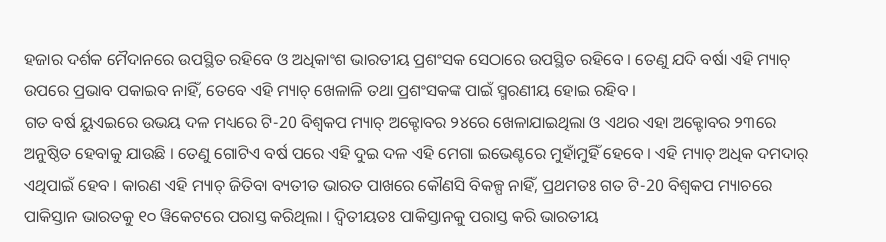ହଜାର ଦର୍ଶକ ମୈଦାନରେ ଉପସ୍ଥିତ ରହିବେ ଓ ଅଧିକାଂଶ ଭାରତୀୟ ପ୍ରଶଂସକ ସେଠାରେ ଉପସ୍ଥିତ ରହିବେ । ତେଣୁ ଯଦି ବର୍ଷା ଏହି ମ୍ୟାଚ୍ ଉପରେ ପ୍ରଭାବ ପକାଇବ ନାହିଁ, ତେବେ ଏହି ମ୍ୟାଚ୍ ଖେଳାଳି ତଥା ପ୍ରଶଂସକଙ୍କ ପାଇଁ ସ୍ମରଣୀୟ ହୋଇ ରହିବ ।
ଗତ ବର୍ଷ ୟୁଏଇରେ ଉଭୟ ଦଳ ମଧ୍ୟରେ ଟି-20 ବିଶ୍ୱକପ ମ୍ୟାଚ୍ ଅକ୍ଟୋବର ୨୪ରେ ଖେଳାଯାଇଥିଲା ଓ ଏଥର ଏହା ଅକ୍ଟୋବର ୨୩ରେ ଅନୁଷ୍ଠିତ ହେବାକୁ ଯାଉଛି । ତେଣୁ ଗୋଟିଏ ବର୍ଷ ପରେ ଏହି ଦୁଇ ଦଳ ଏହି ମେଗା ଇଭେଣ୍ଟରେ ମୁହାଁମୁହିଁ ହେବେ । ଏହି ମ୍ୟାଚ୍ ଅଧିକ ଦମଦାର୍ ଏଥିପାଇଁ ହେବ । କାରଣ ଏହି ମ୍ୟାଚ୍ ଜିତିବା ବ୍ୟତୀତ ଭାରତ ପାଖରେ କୌଣସି ବିକଳ୍ପ ନାହିଁ, ପ୍ରଥମତଃ ଗତ ଟି-20 ବିଶ୍ୱକପ ମ୍ୟାଚରେ ପାକିସ୍ତାନ ଭାରତକୁ ୧୦ ୱିକେଟରେ ପରାସ୍ତ କରିଥିଲା । ଦ୍ୱିତୀୟତଃ ପାକିସ୍ତାନକୁ ପରାସ୍ତ କରି ଭାରତୀୟ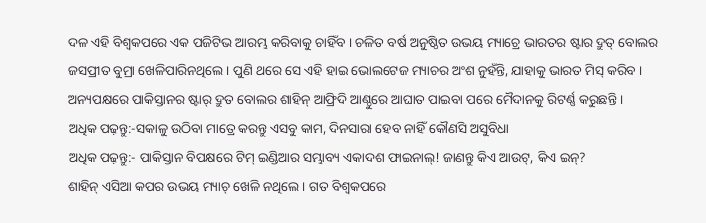ଦଳ ଏହି ବିଶ୍ୱକପରେ ଏକ ପଜିଟିଭ ଆରମ୍ଭ କରିବାକୁ ଚାହିଁବ । ଚଳିତ ବର୍ଷ ଅନୁଷ୍ଠିତ ଉଭୟ ମ୍ୟାଚ୍ରେ ଭାରତର ଷ୍ଟାର ଦ୍ରୁତ୍ ବୋଲର ଜସପ୍ରୀତ ବୁମ୍ରା ଖେଳିପାରିନଥିଲେ । ପୁଣି ଥରେ ସେ ଏହି ହାଇ ଭୋଲଟେଜ ମ୍ୟାଚର ଅଂଶ ନୁହଁନ୍ତି, ଯାହାକୁ ଭାରତ ମିସ୍ କରିବ । ଅନ୍ୟପକ୍ଷରେ ପାକିସ୍ତାନର ଷ୍ଟାର୍ ଦ୍ରୁତ ବୋଲର ଶାହିନ୍ ଆଫ୍ରିଦି ଆଣ୍ଠୁରେ ଆଘାତ ପାଇବା ପରେ ମୈଦାନକୁ ରିଟର୍ଣ୍ଣ କରୁଛନ୍ତି ।
ଅଧିକ ପଢ଼ନ୍ତୁ:-ସକାଳୁ ଉଠିବା ମାତ୍ରେ କରନ୍ତୁ ଏସବୁ କାମ, ଦିନସାରା ହେବ ନାହିଁ କୌଣସି ଅସୁବିଧା
ଅଧିକ ପଢ଼ନ୍ତୁ:- ପାକିସ୍ତାନ ବିପକ୍ଷରେ ଟିମ୍ ଇଣ୍ଡିଆର ସମ୍ଭାବ୍ୟ ଏକାଦଶ ଫାଇନାଲ୍! ଜାଣନ୍ତୁ କିଏ ଆଉଟ୍, କିଏ ଇନ୍?
ଶାହିନ୍ ଏସିଆ କପର ଉଭୟ ମ୍ୟାଚ୍ ଖେଳି ନଥିଲେ । ଗତ ବିଶ୍ୱକପରେ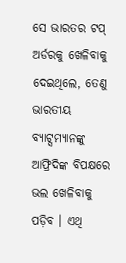ସେ ଭାରତର ଟପ୍ ଅର୍ଡରକୁ ଖେଳିବାକୁ ଦେଇଥିଲେ, ତେଣୁ ଭାରତୀୟ ବ୍ୟାଟ୍ସମ୍ୟାନଙ୍କୁ ଆଫ୍ରିଦିଙ୍କ ବିପକ୍ଷରେ ଭଲ ଖେଳିବାକୁ ପଡ଼ିବ । ଏଥି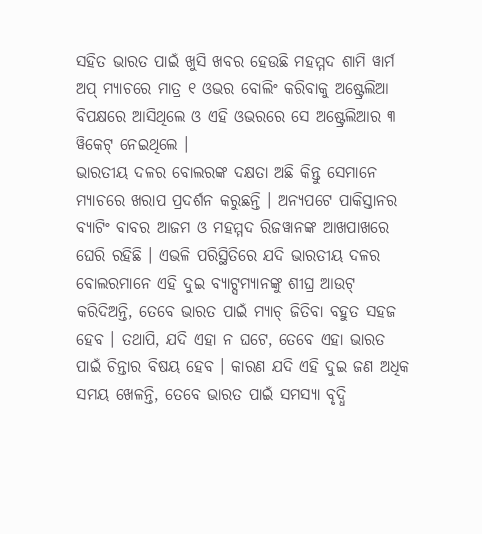ସହିତ ଭାରତ ପାଇଁ ଖୁସି ଖବର ହେଉଛି ମହମ୍ମଦ ଶାମି ୱାର୍ମ ଅପ୍ ମ୍ୟାଚରେ ମାତ୍ର ୧ ଓଭର ବୋଲିଂ କରିବାକୁ ଅଷ୍ଟ୍ରେଲିଆ ବିପକ୍ଷରେ ଆସିଥିଲେ ଓ ଏହି ଓଭରରେ ସେ ଅଷ୍ଟ୍ରେଲିଆର ୩ ୱିକେଟ୍ ନେଇଥିଲେ ।
ଭାରତୀୟ ଦଳର ବୋଲରଙ୍କ ଦକ୍ଷତା ଅଛି କିନ୍ତୁ ସେମାନେ ମ୍ୟାଚରେ ଖରାପ ପ୍ରଦର୍ଶନ କରୁଛନ୍ତି । ଅନ୍ୟପଟେ ପାକିସ୍ତାନର ବ୍ୟାଟିଂ ବାବର ଆଜମ ଓ ମହମ୍ମଦ ରିଜୱାନଙ୍କ ଆଖପାଖରେ ଘେରି ରହିଛି । ଏଭଳି ପରିସ୍ଥିତିରେ ଯଦି ଭାରତୀୟ ଦଳର ବୋଲରମାନେ ଏହି ଦୁଇ ବ୍ୟାଟ୍ସମ୍ୟାନଙ୍କୁ ଶୀଘ୍ର ଆଉଟ୍ କରିଦିଅନ୍ତି, ତେବେ ଭାରତ ପାଇଁ ମ୍ୟାଚ୍ ଜିତିବା ବହୁତ ସହଜ ହେବ । ତଥାପି, ଯଦି ଏହା ନ ଘଟେ, ତେବେ ଏହା ଭାରତ ପାଇଁ ଚିନ୍ତାର ବିଷୟ ହେବ । କାରଣ ଯଦି ଏହି ଦୁଇ ଜଣ ଅଧିକ ସମୟ ଖେଳନ୍ତି, ତେବେ ଭାରତ ପାଇଁ ସମସ୍ୟା ବୃଦ୍ଧି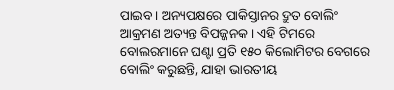ପାଇବ । ଅନ୍ୟପକ୍ଷରେ ପାକିସ୍ତାନର ଦ୍ରୁତ ବୋଲିଂ ଆକ୍ରମଣ ଅତ୍ୟନ୍ତ ବିପଜ୍ଜନକ । ଏହି ଟିମରେ ବୋଲରମାନେ ଘଣ୍ଟା ପ୍ରତି ୧୫୦ କିଲୋମିଟର ବେଗରେ ବୋଲିଂ କରୁଛନ୍ତି, ଯାହା ଭାରତୀୟ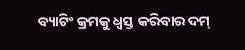ବ୍ୟାଟିଂ କ୍ରମକୁ ଧ୍ୱସ୍ତ କରିବାର ଦମ୍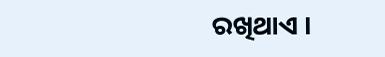ରଖିଥାଏ ।